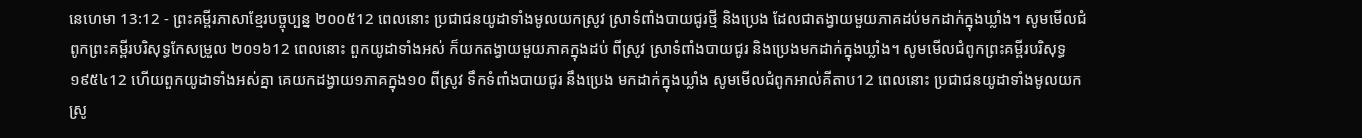នេហេមា 13:12 - ព្រះគម្ពីរភាសាខ្មែរបច្ចុប្បន្ន ២០០៥12 ពេលនោះ ប្រជាជនយូដាទាំងមូលយកស្រូវ ស្រាទំពាំងបាយជូរថ្មី និងប្រេង ដែលជាតង្វាយមួយភាគដប់មកដាក់ក្នុងឃ្លាំង។ សូមមើលជំពូកព្រះគម្ពីរបរិសុទ្ធកែសម្រួល ២០១៦12 ពេលនោះ ពួកយូដាទាំងអស់ ក៏យកតង្វាយមួយភាគក្នុងដប់ ពីស្រូវ ស្រាទំពាំងបាយជូរ និងប្រេងមកដាក់ក្នុងឃ្លាំង។ សូមមើលជំពូកព្រះគម្ពីរបរិសុទ្ធ ១៩៥៤12 ហើយពួកយូដាទាំងអស់គ្នា គេយកដង្វាយ១ភាគក្នុង១០ ពីស្រូវ ទឹកទំពាំងបាយជូរ នឹងប្រេង មកដាក់ក្នុងឃ្លាំង សូមមើលជំពូកអាល់គីតាប12 ពេលនោះ ប្រជាជនយូដាទាំងមូលយកស្រូ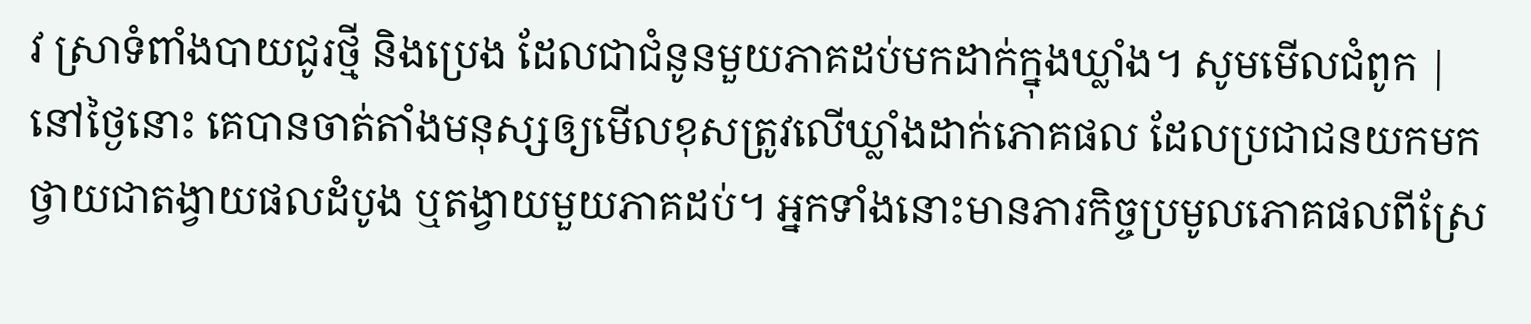វ ស្រាទំពាំងបាយជូរថ្មី និងប្រេង ដែលជាជំនូនមួយភាគដប់មកដាក់ក្នុងឃ្លាំង។ សូមមើលជំពូក |
នៅថ្ងៃនោះ គេបានចាត់តាំងមនុស្សឲ្យមើលខុសត្រូវលើឃ្លាំងដាក់ភោគផល ដែលប្រជាជនយកមកថ្វាយជាតង្វាយផលដំបូង ឬតង្វាយមួយភាគដប់។ អ្នកទាំងនោះមានភារកិច្ចប្រមូលភោគផលពីស្រែ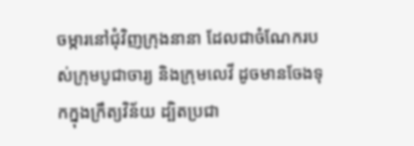ចម្ការនៅជុំវិញក្រុងនានា ដែលជាចំណែករបស់ក្រុមបូជាចារ្យ និងក្រុមលេវី ដូចមានចែងទុកក្នុងក្រឹត្យវិន័យ ដ្បិតប្រជា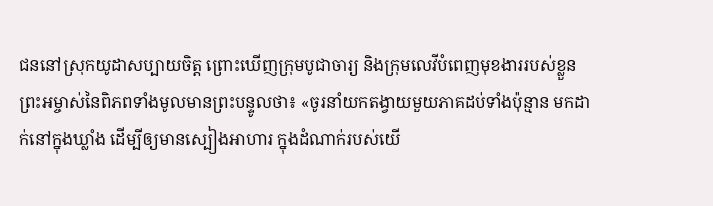ជននៅស្រុកយូដាសប្បាយចិត្ត ព្រោះឃើញក្រុមបូជាចារ្យ និងក្រុមលេវីបំពេញមុខងាររបស់ខ្លួន
ព្រះអម្ចាស់នៃពិភពទាំងមូលមានព្រះបន្ទូលថា៖ «ចូរនាំយកតង្វាយមួយភាគដប់ទាំងប៉ុន្មាន មកដាក់នៅក្នុងឃ្លាំង ដើម្បីឲ្យមានស្បៀងអាហារ ក្នុងដំណាក់របស់យើ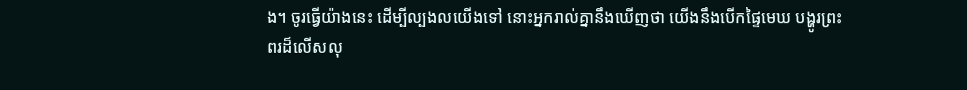ង។ ចូរធ្វើយ៉ាងនេះ ដើម្បីល្បងលយើងទៅ នោះអ្នករាល់គ្នានឹងឃើញថា យើងនឹងបើកផ្ទៃមេឃ បង្ហូរព្រះពរដ៏លើសលុ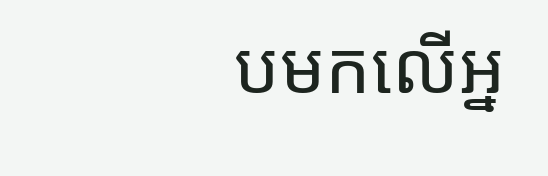បមកលើអ្ន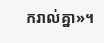ករាល់គ្នា»។